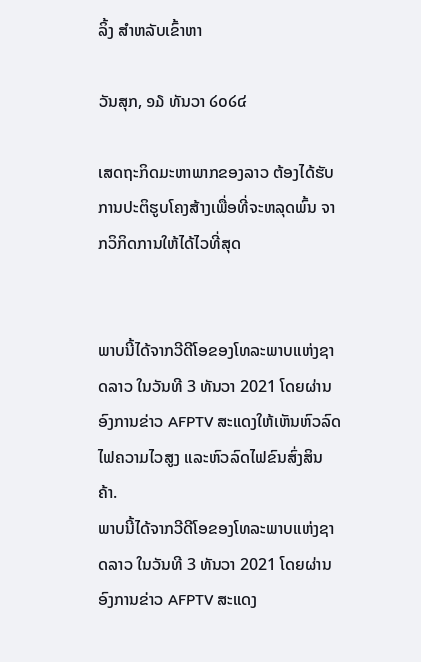ລິ້ງ ສຳຫລັບເຂົ້າຫາ

ວັນສຸກ, ໑໓ ທັນວາ ໒໐໒໔

ເສດຖະກິດມະຫາພາກຂອງລາວ ຕ້ອງໄດ້ຮັບການປະຕິຮູບໂຄງສ້າງເພື່ອທີ່ຈະຫລຸດພົ້ນ ຈາກວິກິດການໃຫ້ໄດ້ໄວທີ່ສຸດ


ພາບນີ້ໄດ້ຈາກວີດີໂອຂອງໂທລະພາບແຫ່ງຊາດລາວ ໃນວັນທີ 3 ທັນວາ 2021 ໂດຍຜ່ານອົງການຂ່າວ AFPTV ສະແດງໃຫ້ເຫັນຫົວລົດໄຟຄວາມໄວສູງ ແລະຫົວລົດໄຟຂົນສົ່ງສິນຄ້າ.
ພາບນີ້ໄດ້ຈາກວີດີໂອຂອງໂທລະພາບແຫ່ງຊາດລາວ ໃນວັນທີ 3 ທັນວາ 2021 ໂດຍຜ່ານອົງການຂ່າວ AFPTV ສະແດງ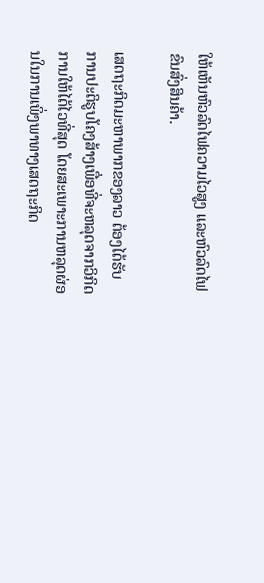ໃຫ້ເຫັນຫົວລົດໄຟຄວາມໄວສູງ ແລະຫົວລົດໄຟຂົນສົ່ງສິນຄ້າ.

ເສດຖະກິດມະຫາພາກຂອງລາວ ຕ້ອງໄດ້ຮັບການປະຕິຮູບໂຄງສ້າງເພື່ອທີ່ຈະຫລຸດຈາກວິກິດການໃຫ້ໄດ້ໄວທີ່ສຸດ ໂດຍສະເພາະການຫລຸດຜ່ອນໃນການເພິ່ງພາທາງເສດຖະກິດ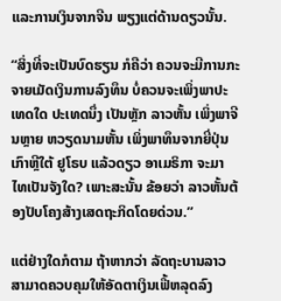ແລະການເງິນຈາກຈີນ ພຽງແຕ່ດ້ານດຽວນັ້ນ.

“ສິ່ງທີ່ຈະເປັນບົດຮຽນ ກໍຄືວ່າ ຄວນຈະມີການກະຈາຍເມັດເງິນການລົງທຶນ ບໍ່ຄວນຈະເພິ່ງພາປະເທດໃດ ປະເທດນຶ່ງ ເປັນຫຼັກ ລາວຫັ້ນ ເພິ່ງພາຈີນຫຼາຍ ຫວຽດນາມຫັ້ນ ເພິ່ງພາທຶນຈາກຍີ່ປຸ່ນ ເກົາຫຼີໃຕ້ ຢູໂຣບ ແລ້ວດຽວ ອາເມຣິກາ ຈະມາ ໄທເປັນຈັງໃດ? ເພາະສະນັ້ນ ຂ້ອຍວ່າ ລາວຫັ້ນຕ້ອງປັບໂຄງສ້າງເສດຖະກິດໂດຍດ່ວນ.”

ແຕ່ຢ່າງໃດກໍຕາມ ຖ້າຫາກວ່າ ລັດຖະບານລາວ ສາມາດຄວບຄຸມໃຫ້ອັດຕາເງິນເຟີ້ຫລຸດລົງ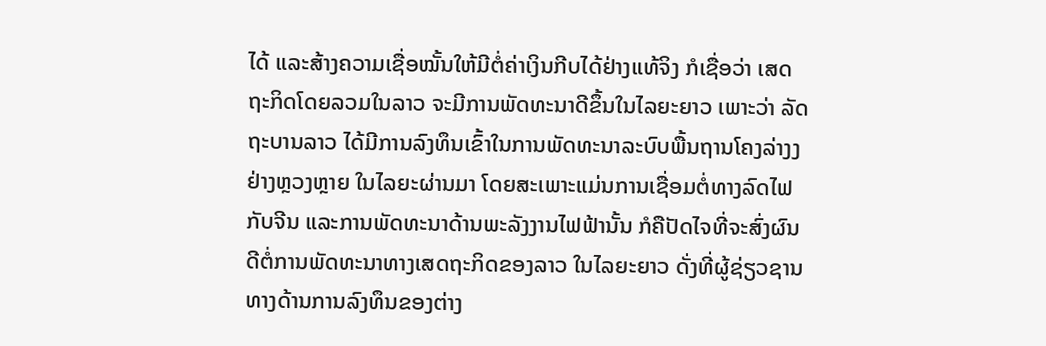ໄດ້ ແລະສ້າງຄວາມເຊື່ອໝັ້ນໃຫ້ມີຕໍ່ຄ່າເງິນກີບໄດ້ຢ່າງແທ້ຈິງ ກໍເຊື່ອວ່າ ເສດຖະກິດໂດຍລວມໃນລາວ ຈະມີການພັດທະນາດີຂຶ້ນໃນໄລຍະຍາວ ເພາະວ່າ ລັດຖະບານລາວ ໄດ້ມີການລົງທຶນເຂົ້າໃນການພັດທະນາລະບົບພື້ນຖານໂຄງລ່າງງຢ່າງຫຼວງຫຼາຍ ໃນໄລຍະຜ່ານມາ ໂດຍສະເພາະແມ່ນການເຊື່ອມຕໍ່ທາງລົດໄຟກັບຈີນ ແລະການພັດທະນາດ້ານພະລັງງານໄຟຟ້ານັ້ນ ກໍຄືປັດໄຈທີ່ຈະສົ່ງຜົນດີຕໍ່ການພັດທະນາທາງເສດຖະກິດຂອງລາວ ໃນໄລຍະຍາວ ດັ່ງທີ່ຜູ້ຊ່ຽວຊານທາງດ້ານການລົງທຶນຂອງຕ່າງ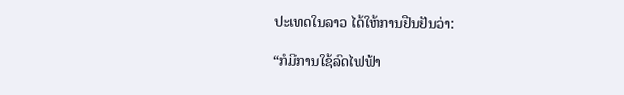ປະເທດໃນລາວ ໄດ້ໃຫ້ການຢືນຢັນວ່າ:

“ກໍມີການໃຊ້ລົດໄຟຟ້າ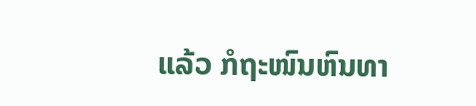ແລ້ວ ກໍຖະໜົນຫົນທາ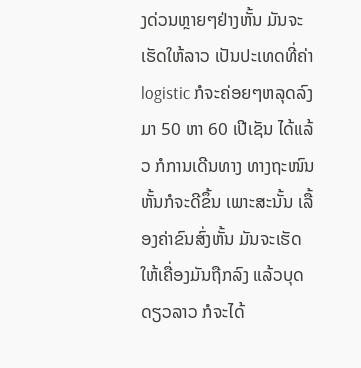ງດ່ວນຫຼາຍໆຢ່າງຫັ້ນ ມັນຈະເຮັດໃຫ້ລາວ ເປັນປະເທດທີ່ຄ່າ logistic ກໍຈະຄ່ອຍໆຫລຸດລົງມາ 50 ຫາ 60 ເປີເຊັນ ໄດ້ແລ້ວ ກໍການເດີນທາງ ທາງຖະໜົນຫັ້ນກໍຈະດີຂຶ້ນ ເພາະສະນັ້ນ ເລື້ອງຄ່າຂົນສົ່ງຫັ້ນ ມັນຈະເຮັດໃຫ້ເຄື່ອງມັນຖືກລົງ ແລ້ວບຸດດຽວລາວ ກໍຈະໄດ້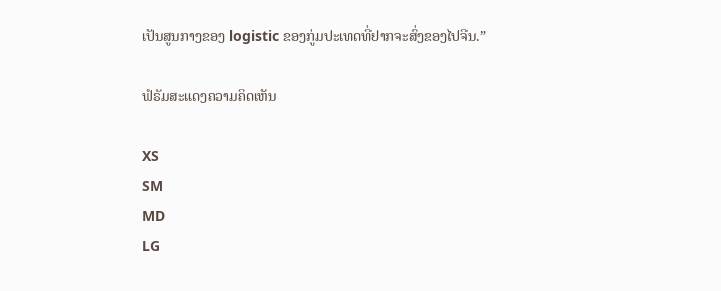ເປັນສູນກາງຂອງ logistic ຂອງກູ່ມປະເທດທີ່ຢາກຈະສົ່ງຂອງໄປຈີນ.”

ຟໍຣັມສະແດງຄວາມຄິດເຫັນ

XS
SM
MD
LG